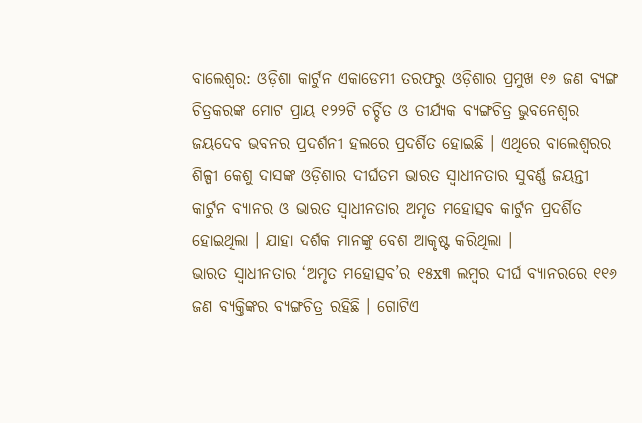ବାଲେଶ୍ବର: ଓଡ଼ିଶା କାର୍ଟୁନ ଏକାଡେମୀ ତରଫରୁ ଓଡ଼ିଶାର ପ୍ରମୁଖ ୧୬ ଜଣ ବ୍ୟଙ୍ଗ ଚିତ୍ରକରଙ୍କ ମୋଟ ପ୍ରାୟ ୧୨୨ଟି ଚର୍ଚ୍ଚିତ ଓ ତୀର୍ଯ୍ୟକ ବ୍ୟଙ୍ଗଚିତ୍ର ଭୁବନେଶ୍ୱର ଜୟଦେବ ଭବନର ପ୍ରଦର୍ଶନୀ ହଲରେ ପ୍ରଦର୍ଶିତ ହୋଇଛି । ଏଥିରେ ବାଲେଶ୍ଵରର ଶିଳ୍ପୀ କେଶୁ ଦାସଙ୍କ ଓଡ଼ିଶାର ଦୀର୍ଘତମ ଭାରତ ସ୍ବାଧୀନତାର ସୁବର୍ଣ୍ଣ ଜୟନ୍ତୀ କାର୍ଟୁନ ବ୍ୟାନର ଓ ଭାରତ ସ୍ବାଧୀନତାର ଅମୃତ ମହୋତ୍ସବ କାର୍ଟୁନ ପ୍ରଦର୍ଶିତ ହୋଇଥିଲା । ଯାହା ଦର୍ଶକ ମାନଙ୍କୁ ବେଶ ଆକୃଷ୍ଟ କରିଥିଲା ।
ଭାରତ ସ୍ବାଧୀନତାର ‘ଅମୃତ ମହୋତ୍ସବ’ର ୧୫x୩ ଲମ୍ବର ଦୀର୍ଘ ବ୍ୟାନରରେ ୧୧୬ ଜଣ ବ୍ୟକ୍ତିଙ୍କର ବ୍ୟଙ୍ଗଚିତ୍ର ରହିଛି । ଗୋଟିଏ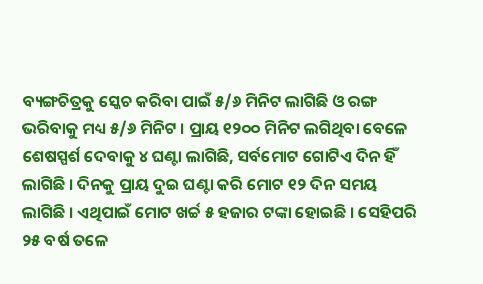ବ୍ୟଙ୍ଗଚିତ୍ରକୁ ସ୍କେଚ କରିବା ପାଇଁ ୫/୬ ମିନିଟ ଲାଗିଛି ଓ ରଙ୍ଗ ଭରିବାକୁ ମଧ୍ୟ ୫/୬ ମିନିଟ । ପ୍ରାୟ ୧୨୦୦ ମିନିଟ ଲଗିଥିବା ବେଳେ ଶେଷସ୍ପର୍ଶ ଦେବାକୁ ୪ ଘଣ୍ଟା ଲାଗିଛି, ସର୍ବମୋଟ ଗୋଟିଏ ଦିନ ହିଁ ଲାଗିଛି । ଦିନକୁ ପ୍ରାୟ ଦୁଇ ଘଣ୍ଟା କରି ମୋଟ ୧୨ ଦିନ ସମୟ ଲାଗିଛି । ଏଥିପାଇଁ ମୋଟ ଖର୍ଚ୍ଚ ୫ ହଜାର ଟଙ୍କା ହୋଇଛି । ସେହିପରି ୨୫ ବର୍ଷ ତଳେ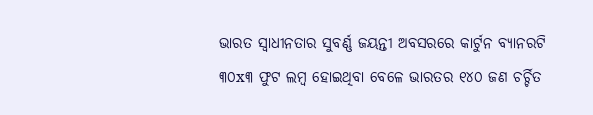ଭାରତ ସ୍ବାଧୀନତାର ସୁବର୍ଣ୍ଣ ଜୟନ୍ତୀ ଅବସରରେ କାର୍ଟୁନ ବ୍ୟାନରଟି ୩୦x୩ ଫୁଟ ଲମ୍ବ ହୋଇଥିବା ବେଳେ ଭାରତର ୧୪୦ ଜଣ ଚର୍ଚ୍ଚିତ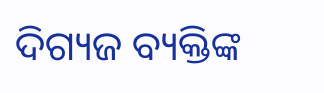ଦିଗ୍ୟଜ ବ୍ୟକ୍ତିଙ୍କ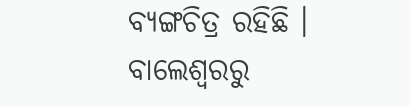ବ୍ୟଙ୍ଗଚିତ୍ର ରହିଛି ।
ବାଲେଶ୍ବରରୁ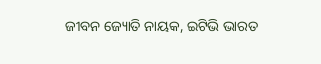ଜୀବନ ଜ୍ୟୋତି ନାୟକ, ଇଟିଭି ଭାରତ